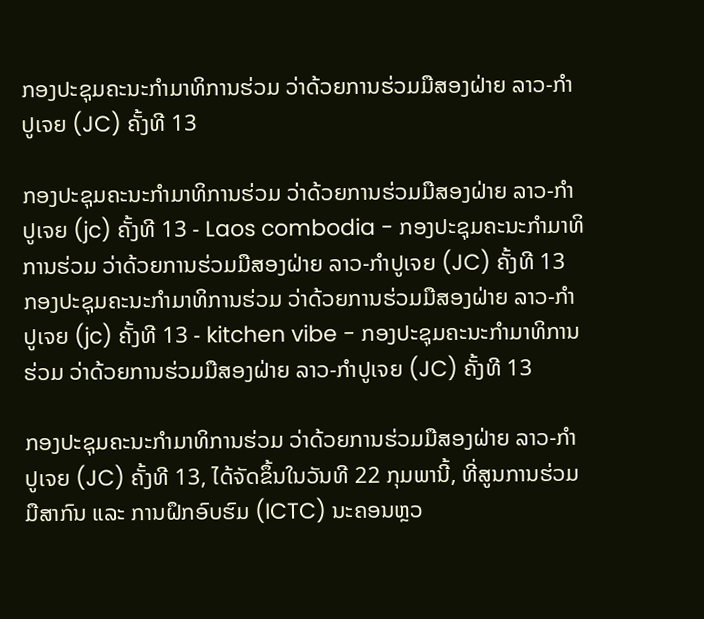ກອງປະຊຸມຄະນະກໍາມາທິການຮ່ວມ ວ່າດ້ວຍການຮ່ວມມືສອງຝ່າຍ ລາວ-ກຳປູເຈຍ (JC) ຄັ້ງທີ 13

ກອງປະຊຸມຄະນະກໍາມາທິການຮ່ວມ ວ່າດ້ວຍການຮ່ວມມືສອງຝ່າຍ ລາວ-ກຳປູເຈຍ (jc) ຄັ້ງທີ 13 - Laos combodia - ກອງປະຊຸມຄະນະກໍາມາທິການຮ່ວມ ວ່າດ້ວຍການຮ່ວມມືສອງຝ່າຍ ລາວ-ກຳປູເຈຍ (JC) ຄັ້ງທີ 13
ກອງປະຊຸມຄະນະກໍາມາທິການຮ່ວມ ວ່າດ້ວຍການຮ່ວມມືສອງຝ່າຍ ລາວ-ກຳປູເຈຍ (jc) ຄັ້ງທີ 13 - kitchen vibe - ກອງປະຊຸມຄະນະກໍາມາທິການຮ່ວມ ວ່າດ້ວຍການຮ່ວມມືສອງຝ່າຍ ລາວ-ກຳປູເຈຍ (JC) ຄັ້ງທີ 13

ກອງປະຊຸມຄະນະກໍາມາທິການຮ່ວມ ວ່າດ້ວຍການຮ່ວມມືສອງຝ່າຍ ລາວ-ກຳປູເຈຍ (JC) ຄັ້ງທີ 13, ໄດ້ຈັດຂຶ້ນໃນວັນທີ 22 ກຸມພານີ້, ທີ່ສູນການຮ່ວມມືສາກົນ ແລະ ການຝຶກອົບຮົມ (ICTC) ນະຄອນຫຼວ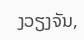ງວຽງຈັນ,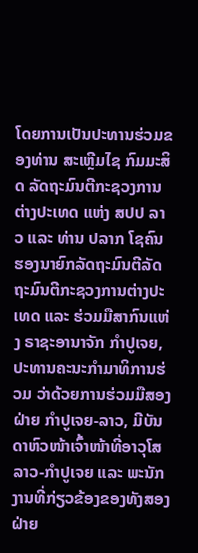ໂດຍການເປັນປະທານຮ່ວມຂອງທ່ານ ສະເຫຼີມໄຊ ກົມມະສິດ ລັດຖະມົນຕີກະຊວງການຕ່າງປະເທດ ແຫ່ງ ສປປ ລາວ ແລະ ທ່ານ ປລາກ ໂຊຄົນ ຮອງນາຍົກລັດຖະມົນຕີລັດຖະມົນຕີກະຊວງການຕ່າງປະເທດ ແລະ ຮ່ວມມືສາກົນແຫ່ງ ຣາຊະອານາຈັກ ກຳປູເຈຍ, ປະທານຄະນະກຳມາທິການຮ່ວມ ວ່າດ້ວຍການຮ່ວມມືສອງຝ່າຍ ກຳປູເຈຍ-ລາວ, ມີບັນດາຫົວໜ້າເຈົ້າໜ້າທີ່ອາວຸໂສ ລາວ-ກຳປູເຈຍ ແລະ ພະນັກງານທີ່ກ່ຽວຂ້ອງຂອງທັງສອງຝ່າຍ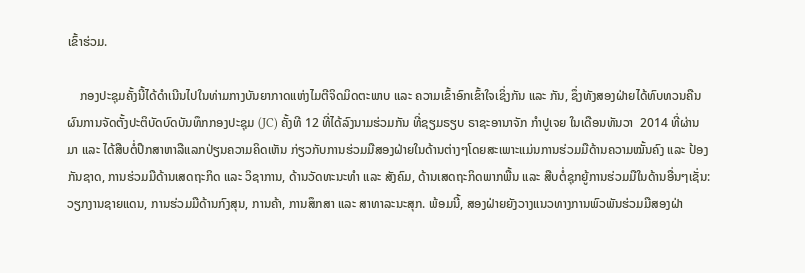ເຂົ້າຮ່ວມ.

    ກອງປະຊຸມຄັ້ງນີ້ໄດ້ດຳເນີນໄປໃນທ່າມກາງບັນຍາກາດແຫ່ງໄມຕີຈິດມິດຕະພາບ ແລະ ຄວາມເຂົ້າອົກເຂົ້າໃຈເຊິ່ງກັນ ແລະ ກັນ, ຊຶ່ງທັງສອງຝ່າຍໄດ້ທົບທວນຄືນຜົນການຈັດຕັ້ງປະຕິບັດບົດບັນທຶກກອງປະຊຸມ (JC) ຄັ້ງທີ 12 ທີ່ໄດ້ລົງນາມຮ່ວມກັນ ທີ່ຊຽມຣຽບ ຣາຊະອານາຈັກ ກຳປູເຈຍ ໃນເດືອນທັນວາ  2014 ທີ່ຜ່ານມາ ແລະ ໄດ້ສືບຕໍ່ປຶກສາຫາລືແລກປ່ຽນຄວາມຄິດເຫັນ ກ່ຽວກັບການຮ່ວມມືສອງຝ່າຍໃນດ້ານຕ່າງໆໂດຍສະເພາະແມ່ນການຮ່ວມມືດ້ານຄວາມໝັ້ນຄົງ ແລະ ປ້ອງກັນຊາດ, ການຮ່ວມມືດ້ານເສດຖະກິດ ແລະ ວິຊາການ, ດ້ານວັດທະນະທຳ ແລະ ສັງຄົມ, ດ້ານເສດຖະກິດພາກພື້ນ ແລະ ສືບຕໍ່ຊຸກຍູ້ການຮ່ວມມືໃນດ້ານອື່ນໆເຊັ່ນ: ວຽກງານຊາຍແດນ, ການຮ່ວມມືດ້ານກົງສຸນ, ການຄ້າ, ການສຶກສາ ແລະ ສາທາລະນະສຸກ. ພ້ອມນີ້, ສອງຝ່າຍຍັງວາງແນວທາງການພົວພັນຮ່ວມມືສອງຝ່າ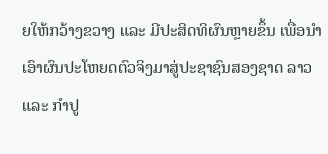ຍໃຫ້ກວ້າງຂວາງ ແລະ ມີປະສິດທິຜົນຫຼາຍຂຶ້ນ ເພື່ອນຳເອົາຜົນປະໂຫຍດຕົວຈິງມາສູ່ປະຊາຊົນສອງຊາດ ລາວ ແລະ ກຳປູ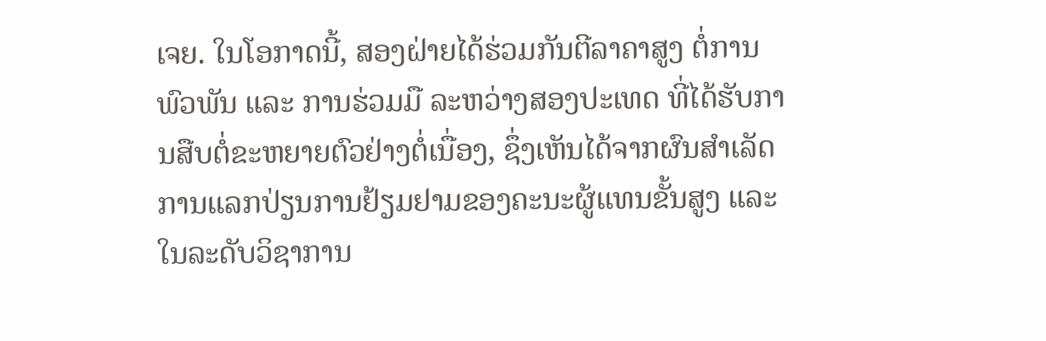ເຈຍ. ໃນໂອກາດນີ້, ສອງຝ່າຍໄດ້ຮ່ວມກັນຕີລາຄາສູງ ຕໍ່ການພົວພັນ ແລະ ການຮ່ວມມື ລະຫວ່າງສອງປະເທດ ທີ່ໄດ້ຮັບການສືບຕໍ່ຂະຫຍາຍຕົວຢ່າງຕໍ່ເນື່ອງ, ຊຶ່ງເຫັນໄດ້ຈາກຜົນສຳເລັດການແລກປ່ຽນການຢ້ຽມຢາມຂອງຄະນະຜູ້ແທນຂັ້ນສູງ ແລະ ໃນລະດັບວິຊາການ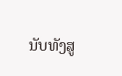ນັບທັງສູ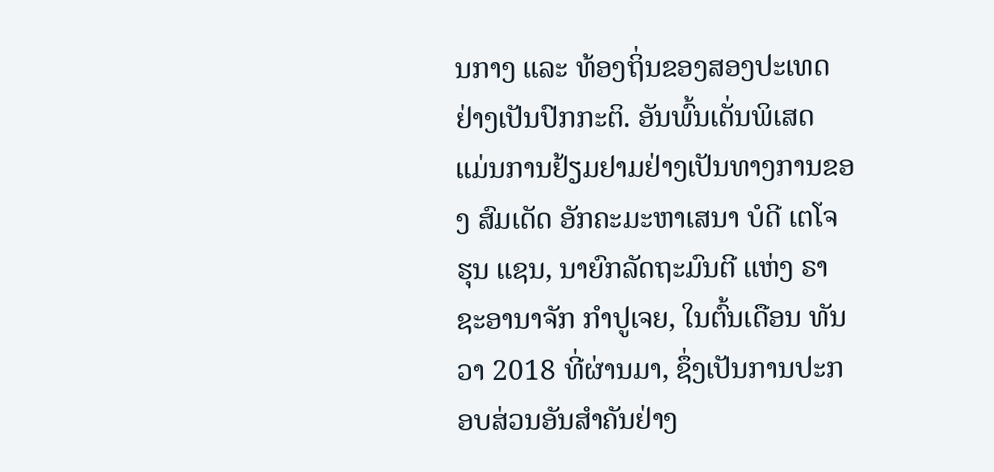ນກາງ ແລະ ທ້ອງຖິ່ນຂອງສອງປະເທດຢ່າງເປັນປົກກະຕິ. ອັນພົ້ນເດັ່ນພິເສດ ແມ່ນການຢ້ຽມຢາມຢ່າງເປັນທາງການຂອງ ສົມເດັດ ອັກຄະມະຫາເສນາ ບໍດີ ເຕໂຈ ຮຸນ ແຊນ, ນາຍົກລັດຖະມົນຕີ ແຫ່ງ ຣາຊະອານາຈັກ ກໍາປູເຈຍ, ໃນຕົ້ນເດືອນ ທັນວາ 2018 ທີ່ຜ່ານມາ, ຊຶ່ງເປັນການປະກອບສ່ວນອັນສຳຄັນຢ່າງ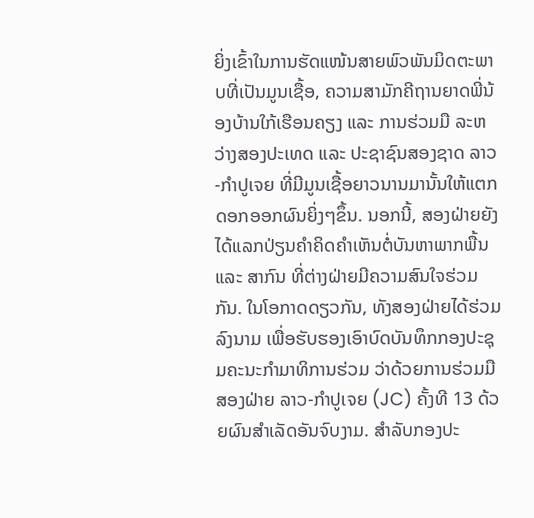ຍິ່ງເຂົ້າໃນການຮັດແໜ້ນສາຍພົວພັນມິດຕະພາບທີ່ເປັນມູນເຊື້ອ, ຄວາມສາມັກຄີຖານຍາດພີ່ນ້ອງບ້ານໃກ້ເຮືອນຄຽງ ແລະ ການຮ່ວມມື ລະຫວ່າງສອງປະເທດ ແລະ ປະຊາຊົນສອງຊາດ ລາວ-ກຳປູເຈຍ ທີ່ມີມູນເຊື້ອຍາວນານມານັ້ນໃຫ້ແຕກດອກອອກຜົນຍິ່ງໆຂຶ້ນ. ນອກນີ້, ສອງຝ່າຍຍັງໄດ້ແລກປ່ຽນຄໍາຄິດຄໍາເຫັນຕໍ່ບັນຫາພາກພື້ນ ແລະ ສາກົນ ທີ່ຕ່າງຝ່າຍມີຄວາມສົນໃຈຮ່ວມກັນ. ໃນໂອກາດດຽວກັນ, ທັງສອງຝ່າຍໄດ້ຮ່ວມລົງນາມ ເພື່ອຮັບຮອງເອົາບົດບັນທຶກກອງປະຊຸມຄະນະກໍາມາທິການຮ່ວມ ວ່າດ້ວຍການຮ່ວມມືສອງຝ່າຍ ລາວ-ກຳປູເຈຍ (JC) ຄັ້ງທີ 13 ດ້ວຍຜົນສໍາເລັດອັນຈົບງາມ. ສໍາລັບກອງປະ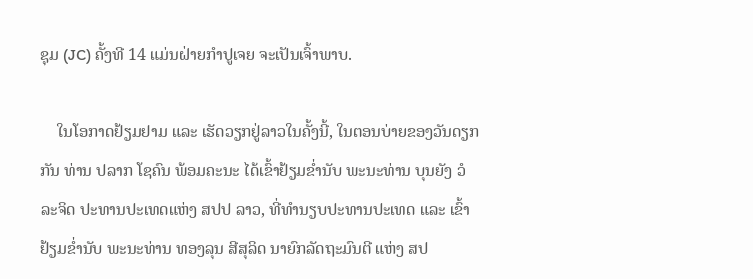ຊຸມ (JC) ຄັ້ງທີ 14 ແມ່ນຝ່າຍກຳປູເຈຍ ຈະເປັນເຈົ້າພາບ.

    ໃນໂອກາດຢ້ຽມຢາມ ແລະ ເຮັດວຽກຢູ່ລາວໃນຄັ້ງນີ້, ໃນຕອນບ່າຍຂອງວັນດຽກກັນ ທ່ານ ປລາກ ໂຊຄົນ ພ້ອມຄະນະ ໄດ້ເຂົ້າຢ້ຽມຂ່ຳນັບ ພະນະທ່ານ ບຸນຍັງ ວໍລະຈິດ ປະທານປະເທດແຫ່ງ ສປປ ລາວ, ທີ່ທໍານຽບປະທານປະເທດ ແລະ ເຂົ້າຢ້ຽມຂໍ່ານັບ ພະນະທ່ານ ທອງລຸນ ສີສຸລິດ ນາຍົກລັດຖະມົນຕີ ແຫ່ງ ສປ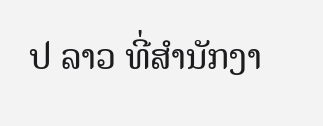ປ ລາວ ທີ່ສຳນັກງາ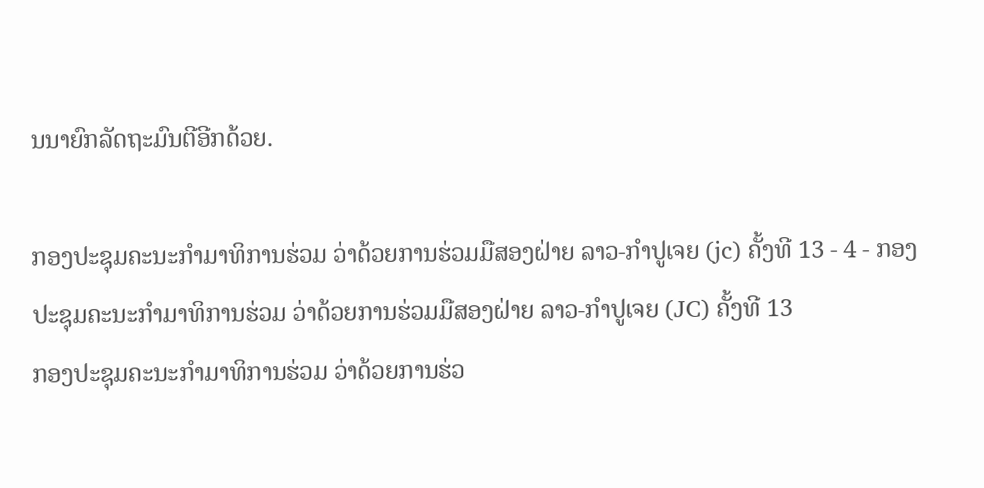ນນາຍົກລັດຖະມົນຕີອີກດ້ວຍ.

ກອງປະຊຸມຄະນະກໍາມາທິການຮ່ວມ ວ່າດ້ວຍການຮ່ວມມືສອງຝ່າຍ ລາວ-ກຳປູເຈຍ (jc) ຄັ້ງທີ 13 - 4 - ກອງປະຊຸມຄະນະກໍາມາທິການຮ່ວມ ວ່າດ້ວຍການຮ່ວມມືສອງຝ່າຍ ລາວ-ກຳປູເຈຍ (JC) ຄັ້ງທີ 13
ກອງປະຊຸມຄະນະກໍາມາທິການຮ່ວມ ວ່າດ້ວຍການຮ່ວ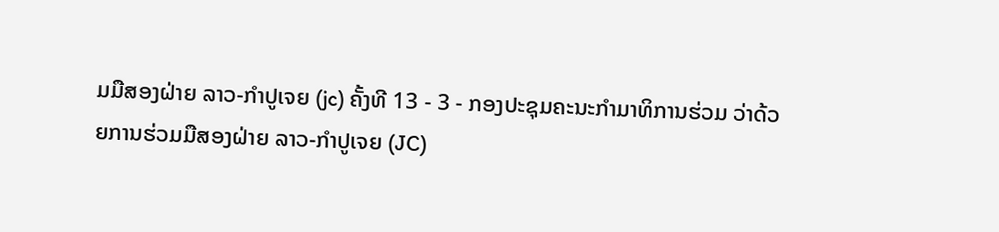ມມືສອງຝ່າຍ ລາວ-ກຳປູເຈຍ (jc) ຄັ້ງທີ 13 - 3 - ກອງປະຊຸມຄະນະກໍາມາທິການຮ່ວມ ວ່າດ້ວຍການຮ່ວມມືສອງຝ່າຍ ລາວ-ກຳປູເຈຍ (JC)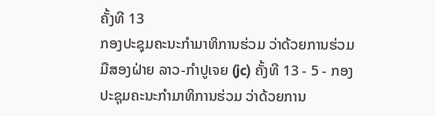ຄັ້ງທີ 13
ກອງປະຊຸມຄະນະກໍາມາທິການຮ່ວມ ວ່າດ້ວຍການຮ່ວມມືສອງຝ່າຍ ລາວ-ກຳປູເຈຍ (jc) ຄັ້ງທີ 13 - 5 - ກອງປະຊຸມຄະນະກໍາມາທິການຮ່ວມ ວ່າດ້ວຍການ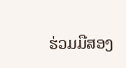ຮ່ວມມືສອງ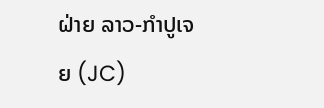ຝ່າຍ ລາວ-ກຳປູເຈຍ (JC)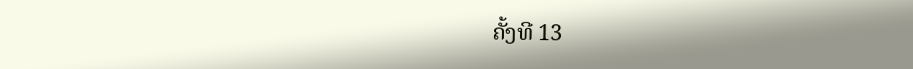ຄັ້ງທີ 13